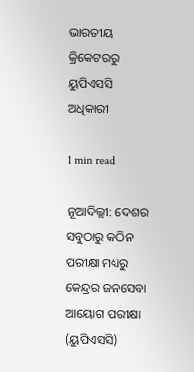ଭାରତୀୟ କ୍ରିକେଟରରୁ ୟୁପିଏସସି ଅଧିକାରୀ

1 min read

ନୂଆଦିଲ୍ଲୀ: ଦେଶର ସବୁଠାରୁ କଠିନ ପରୀକ୍ଷା ମଧ୍ୟରୁ କେନ୍ଦ୍ରର ଜନସେବା ଆୟୋଗ ପରୀକ୍ଷା (ୟୁପିଏସସି)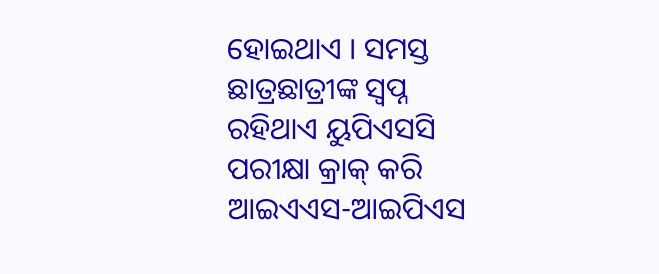ହୋଇଥାଏ । ସମସ୍ତ ଛାତ୍ରଛାତ୍ରୀଙ୍କ ସ୍ବପ୍ନ ରହିଥାଏ ୟୁପିଏସସି ପରୀକ୍ଷା କ୍ରାକ୍ କରି ଆଇଏଏସ-ଆଇପିଏସ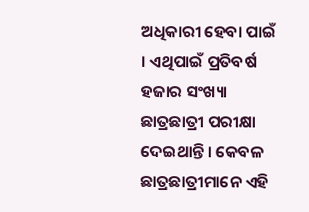ଅଧିକାରୀ ହେବା ପାଇଁ । ଏଥିପାଇଁ ପ୍ରତିବର୍ଷ ହଜାର ସଂଖ୍ୟା ଛାତ୍ରଛାତ୍ରୀ ପରୀକ୍ଷା ଦେଇଥାନ୍ତି । କେବଳ ଛାତ୍ରଛାତ୍ରୀମାନେ ଏହି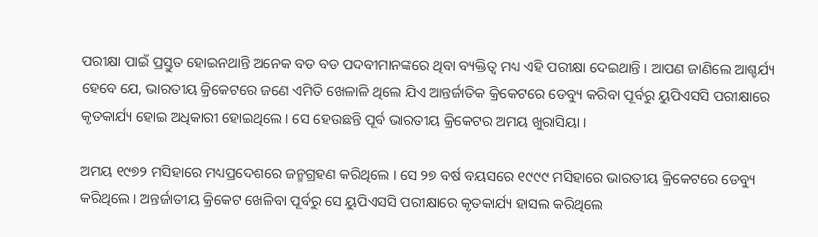ପରୀକ୍ଷା ପାଇଁ ପ୍ରସ୍ତୁତ ହୋଇନଥାନ୍ତି ଅନେକ ବଡ ବଡ ପଦବୀମାନଙ୍କରେ ଥିବା ବ୍ୟକ୍ତିତ୍ବ ମଧ୍ୟ ଏହି ପରୀକ୍ଷା ଦେଇଥାନ୍ତି । ଆପଣ ଜାଣିଲେ ଆଶ୍ଚର୍ଯ୍ୟ ହେବେ ଯେ, ଭାରତୀୟ କ୍ରିକେଟରେ ଜଣେ ଏମିତି ଖେଳାଳି ଥିଲେ ଯିଏ ଆନ୍ତର୍ଜାତିକ କ୍ରିକେଟରେ ଡେବ୍ୟୁ କରିବା ପୂର୍ବରୁ ୟୁପିଏସସି ପରୀକ୍ଷାରେ କୃତକାର୍ଯ୍ୟ ହୋଇ ଅଧିକାରୀ ହୋଇଥିଲେ । ସେ ହେଉଛନ୍ତି ପୂର୍ବ ଭାରତୀୟ କ୍ରିକେଟର ଅମୟ ଖୁରାସିୟା ।

ଅମୟ ୧୯୭୨ ମସିହାରେ ମଧ୍ୟପ୍ରଦେଶରେ ଜନ୍ମଗ୍ରହଣ କରିଥିଲେ । ସେ ୨୭ ବର୍ଷ ବୟସରେ ୧୯୯୯ ମସିହାରେ ଭାରତୀୟ କ୍ରିକେଟରେ ଡେବ୍ୟୁ କରିଥିଲେ । ଅନ୍ତର୍ଜାତୀୟ କ୍ରିକେଟ ଖେଳିବା ପୂର୍ବରୁ ସେ ୟୁପିଏସସି ପରୀକ୍ଷାରେ କୃତକାର୍ଯ୍ୟ ହାସଲ କରିଥିଲେ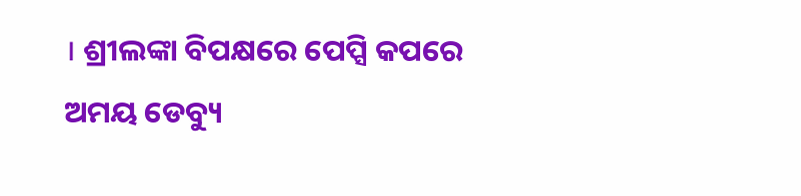। ଶ୍ରୀଲଙ୍କା ବିପକ୍ଷରେ ପେପ୍ସି କପରେ ଅମୟ ଡେବ୍ୟୁ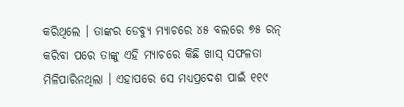କରିଥିଲେ । ତାଙ୍କର ଡେବ୍ୟୁ ମ୍ୟାଚରେ ୪୫ ବଲରେ ୭୫ ରନ୍ କରିବା ପରେ ତାଙ୍କୁ ଏହି ମ୍ୟାଚରେ କିଛି ଖାସ୍ ସଫଳତା ମିଳିପାରିନଥିଲା । ଏହାପରେ ସେ ମଧ୍ୟପ୍ରଦେଶ ପାଇଁ ୧୧୯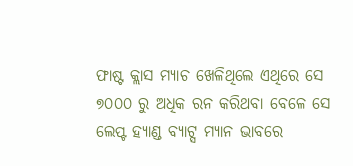ଫାଷ୍ଟ କ୍ଲାସ ମ୍ୟାଚ ଖେଳିଥିଲେ ଏଥିରେ ସେ  ୭୦୦୦ ରୁ ଅଧିକ ରନ କରିଥବା ବେଳେ ସେ ଲେପ୍ଟ ହ୍ୟାଣ୍ଡ ବ୍ୟାଟ୍ସ ମ୍ଯାନ ଭାବରେ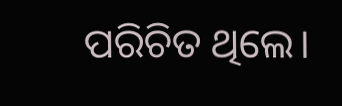ପରିଚିତ ଥିଲେ।